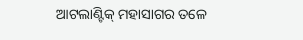ଆଟଲାଣ୍ଟିକ୍ ମହାସାଗର ତଳେ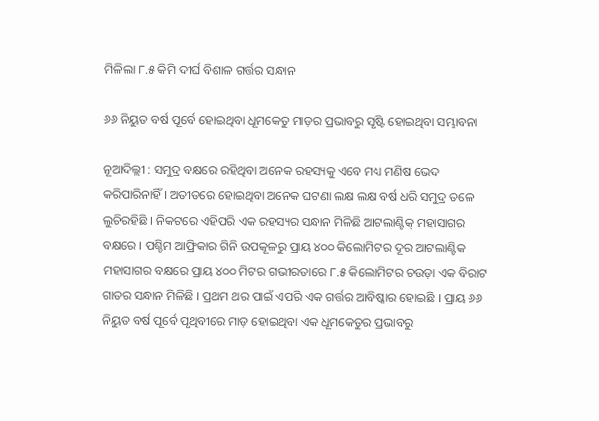ମିଳିଲା ୮.୫ କିମି ଦୀର୍ଘ ବିଶାଳ ଗର୍ତ୍ତର ସନ୍ଧାନ

୬୬ ନିୟୁତ ବର୍ଷ ପୂର୍ବେ ହୋଇଥିବା ଧୂମକେତୁ ମାଡ଼ର ପ୍ରଭାବରୁ ସୃଷ୍ଟି ହୋଇଥିବା ସମ୍ଭାବନା

ନୂଆଦିଲ୍ଲୀ : ସମୁଦ୍ର ବକ୍ଷରେ ରହିଥିବା ଅନେକ ରହସ୍ୟକୁ ଏବେ ମଧ୍ୟ ମଣିଷ ଭେଦ କରିପାରିନାହିଁ । ଅତୀତରେ ହୋଇଥିବା ଅନେକ ଘଟଣା ଲକ୍ଷ ଲକ୍ଷ ବର୍ଷ ଧରି ସମୁଦ୍ର ତଳେ ଲୁଚିରହିଛି । ନିକଟରେ ଏହିପରି ଏକ ରହସ୍ୟର ସନ୍ଧାନ ମିଳିଛି ଆଟଲାଣ୍ଟିକ୍ ମହାସାଗର ବକ୍ଷରେ । ପଶ୍ଚିମ ଆଫ୍ରିକାର ଗିନି ଉପକୂଳରୁ ପ୍ରାୟ ୪୦୦ କିଲୋମିଟର ଦୂର ଆଟଲାଣ୍ଟିକ ମହାସାଗର ବକ୍ଷରେ ପ୍ରାୟ ୪୦୦ ମିଟର ଗଭୀରତାରେ ୮.୫ କିଲୋମିଟର ଚଉଡ଼ା ଏକ ବିରାଟ ଗାତର ସନ୍ଧାନ ମିଳିଛି । ପ୍ରଥମ ଥର ପାଇଁ ଏପରି ଏକ ଗର୍ତ୍ତର ଆବିଷ୍କାର ହୋଇଛି । ପ୍ରାୟ ୬୬ ନିୟୁତ ବର୍ଷ ପୂର୍ବେ ପୃଥିବୀରେ ମାଡ଼ ହୋଇଥିବା ଏକ ଧୂମକେତୁର ପ୍ରଭାବରୁ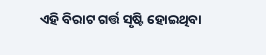ଏହି ବିରାଟ ଗର୍ତ୍ତ ସୃଷ୍ଟି ହୋଇଥିବା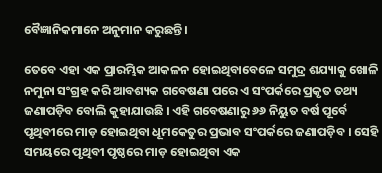ବୈଜ୍ଞାନିକମାନେ ଅନୁମାନ କରୁଛନ୍ତି ।

ତେବେ ଏହା ଏକ ପ୍ରାରମ୍ଭିକ ଆକଳନ ହୋଇଥିବାବେଳେ ସମୁଦ୍ର ଶଯ୍ୟାକୁ ଖୋଳି ନମୁନା ସଂଗ୍ରହ କରି ଆବଶ୍ୟକ ଗବେଷଣା ପରେ ଏ ସଂପର୍କରେ ପ୍ରକୃତ ତଥ୍ୟ ଜଣାପଡ଼ିବ ବୋଲି କୁହାଯାଉଛି । ଏହି ଗବେଷଣାରୁ ୬୬ ନିୟୁତ ବର୍ଷ ପୂର୍ବେ ପୃଥିବୀରେ ମାଡ଼ ହୋଇଥିବା ଧୂମକେତୁର ପ୍ରଭାବ ସଂପର୍କରେ ଜଣାପଡ଼ିବ । ସେହି ସମୟରେ ପୃଥିବୀ ପୃଷ୍ଠରେ ମାଡ଼ ହୋଇଥିବା ଏକ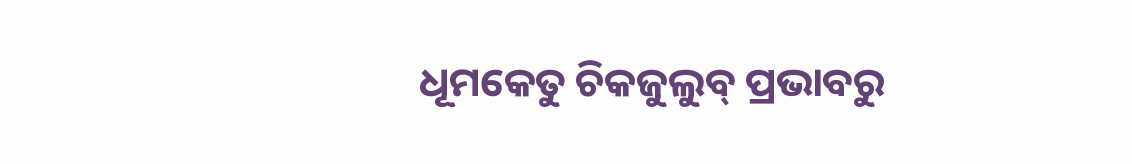ଧୂମକେତୁ ଚିକଜୁଲୁବ୍ ପ୍ରଭାବରୁ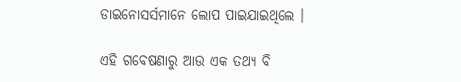ଡାଇନୋସର୍ସମାନେ ଲୋପ ପାଇଯାଇଥିଲେ ।

ଏହି ଗବେଷଣାରୁ ଆଉ ଏକ ତଥ୍ୟ ବି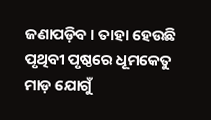ଜଣାପଡ଼ିବ । ତାହା ହେଉଛି ପୃଥିବୀ ପୃଷ୍ଠରେ ଧୂମକେତୁ ମାଡ଼ ଯୋଗୁଁ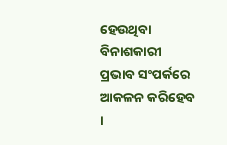ହେଉଥିବା ବିନାଶକାରୀ ପ୍ରଭାବ ସଂପର୍କରେ ଆକଳନ କରିହେବ ।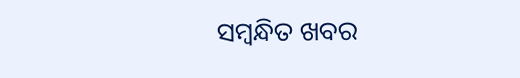ସମ୍ବନ୍ଧିତ ଖବର